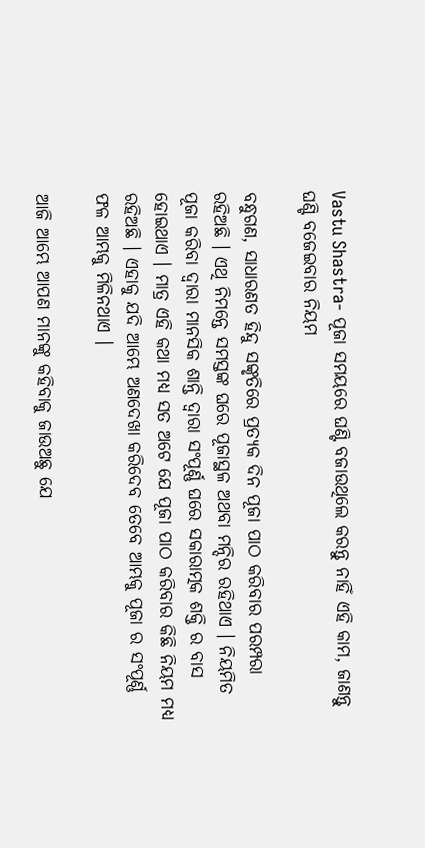Vastu Shastra- ପୂଜା ସମୟରେ ଘଣ୍ଟି ବଜାଉଥିଲେ କରନ୍ତୁ ନାହିଁ ଏହି କାମ, ଜାଣନ୍ତୁ ଘଣ୍ଟି ବଜେଇବାର ନିୟମ

ବନ୍ଧୁଗଣ, ସାଧାରଣତ ହିନ୍ଦୁ ସଙ୍କୃତିରେ ପ୍ରତ୍ୟକ ଦିନ ପୂଜା ପାଠ କରିବାର ପରମ୍ପରା ରହିଅଛି । ଏଥି ନିମନ୍ତେ ସମସ୍ତଙ୍କ ଘରେ ପୂଜାସ୍ଥଳ ଅଥବା ମନ୍ଦିର ରହିଥାଏ । ନିୟମିତ ପୂଜା କରିବା ଦ୍ଵାରା ମାନସିକ ଶାନ୍ତି ଦ୍ଵାରା ସଂପୂର୍ଣ୍ଣ ଘରେ ସକାରାତ୍ମକ ଶକ୍ତି ର ବାସ ହୋଇଥାଏ । ମାତ୍ର ଏହି କଥା ମଧ୍ୟ ସତ ଅଟେ ଯେ ପୂଜା ପାଠ କରିବାର କିଛି ନିୟମ ମଧ୍ୟ ରହିଅଛି । ଏହାକୁ ଯଦି ଆମ୍ଭେ ଅଣଦେଖା କରିଦେବ ତେବେ ଆମ୍ଭକୁ ପୂଜା ର ସଂପୂର୍ଣ୍ଣ ଫଳ ଆମ୍ଭକୁ ମିଳିନଥାଏ ।

ଆଜି ଆମ୍ଭେ ଆପଣ ମାନଙ୍କୁ କହିବାକୁ ଜାଉଅଛୁ ଯେ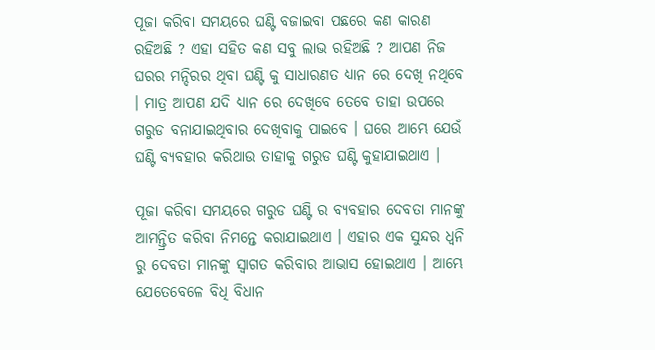ପୂଜା କରିବା ସମୟରେ ଘଣ୍ଟି ବଜାଇବା ପଛରେ କଣ କାରଣ ରହିଅଛି ? ଏହା ସହିତ କଣ ସବୁ ଲାଭ ରହିଅଛି ? ଆପଣ ନିଜ ଘରର ମନ୍ଦିରର ଥିବା ଘଣ୍ଟି କୁ ସାଧାରଣତ ଧ୍ୟାନ ରେ ଦେଖି ନଥିବେ । ମାତ୍ର ଆପଣ ଯଦି ଧ୍ୟାନ ରେ ଦେଖିବେ ତେବେ ତାହା ଉପରେ ଗରୁଡ ବନାଯାଇଥିବାର ଦେଖିବାକୁ ପାଇବେ । ଘରେ ଆମ୍ଭେ ଯେଉଁ ଘଣ୍ଟି ବ୍ୟବହାର କରିଥାଉ ତାହାକୁ ଗରୁଡ ଘଣ୍ଟି କୁହାଯାଇଥାଏ ।

ପୂଜା କରିବା ସମୟରେ ଗରୁଡ ଘଣ୍ଟି ର ବ୍ୟବହାର ଦେବତା ମାନଙ୍କୁ ଆମନ୍ତ୍ରିତ କରିବା ନିମନ୍ତେ କରାଯାଇଥାଏ । ଏହାର ଏକ ସୁନ୍ଦର ଧ୍ୱନି ରୁ ଦେବତା ମାନଙ୍କୁ ସ୍ଵାଗତ କରିବାର ଆଭାସ ହୋଇଥାଏ । ଆମ୍ଭେ ଯେତେବେଳେ ବିଧି ବିଧାନ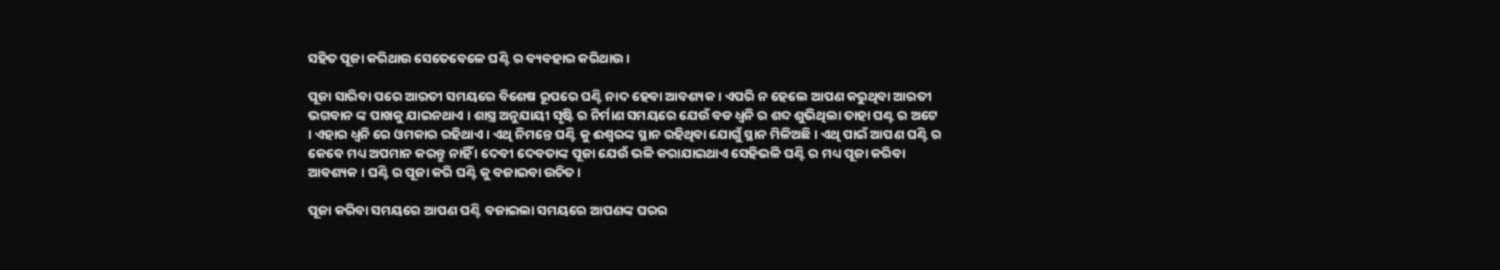ସହିତ ପୂଜା କରିଥାଉ ସେତେବେଳେ ଘଣ୍ଟି ର ବ୍ୟବହାର କରିଥାଉ ।

ପୂଜା ସାରିବା ପରେ ଆରତୀ ସମୟରେ ବିଶେଷ ରୂପରେ ଘଣ୍ଟି ନାଦ ହେବା ଆବଶ୍ୟକ । ଏପରି ନ ହେଲେ ଆପଣ କରୁଥିବା ଆରତୀ ଭଗବାନ ଙ୍କ ପାଖକୁ ଯାଇନଥାଏ । ଶାସ୍ତ୍ର ଅନୁଯାୟୀ ସୃଷ୍ଟି ର ନିର୍ମାଣ ସମୟରେ ଯେଉଁ ବଡ ଧ୍ୱନି ର ଶବ୍ଦ ଶୁଭିଥିଲା ତାହା ଘଣ୍ଟ ର ଅଟେ । ଏହାର ଧ୍ୱନି ରେ ଓମକାର ରହିଥାଏ । ଏଥି ନିମନ୍ତେ ଘଣ୍ଟି କୁ ଈଶ୍ବରଙ୍କ ସ୍ଥାନ ରହିଥିବା ଯୋଗୁଁ ସ୍ଥାନ ମିଳିଅଛି । ଏଥି ପାଇଁ ଆପଣ ଘଣ୍ଟି ର କେବେ ମଧ୍ୟ ଅପମାନ କରନ୍ତୁ ନାହିଁ । ଦେବୀ ଦେବତାଙ୍କ ପୂଜା ଯେଉଁ ଭଳି କରାଯାଇଥାଏ ସେହିଭଳି ଘଣ୍ଟି ର ମଧ୍ୟ ପୂଜା କରିବା ଆବଶ୍ୟକ । ଘଣ୍ଟି ର ପୂଜା କରି ଘଣ୍ଟି କୁ ବଜାଇବା ଉଚିତ ।

ପୂଜା କରିବା ସମୟରେ ଆପଣ ଘଣ୍ଟି ବଜାଇଲା ସମୟରେ ଆପଣଙ୍କ ଘରର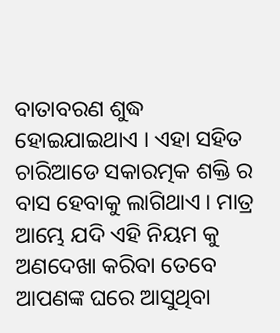ବାତାବରଣ ଶୁଦ୍ଧ ହୋଇଯାଇଥାଏ । ଏହା ସହିତ ଚାରିଆଡେ ସକାରତ୍ମକ ଶକ୍ତି ର ବାସ ହେବାକୁ ଲାଗିଥାଏ । ମାତ୍ର ଆମ୍ଭେ ଯଦି ଏହି ନିୟମ କୁ ଅଣଦେଖା କରିବା ତେବେ ଆପଣଙ୍କ ଘରେ ଆସୁଥିବା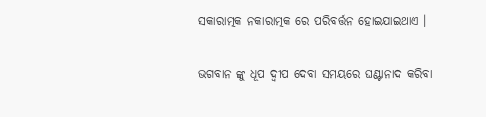ସକାରାତ୍ମକ ନକାରାତ୍ମକ ରେ ପରିବର୍ତ୍ତନ ହୋଇଯାଇଥାଏ ।

ଭଗବାନ ଙ୍କୁ ଧୂପ ଦ୍ଵୀପ ଦେବା ସମୟରେ ଘଣ୍ଟାନାଦ କରିବା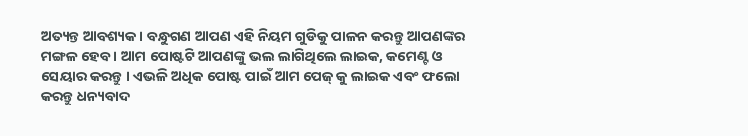ଅତ୍ୟନ୍ତ ଆବଶ୍ୟକ । ବନ୍ଧୁଗଣ ଆପଣ ଏହି ନିୟମ ଗୁଡିକୁ ପାଳନ କରନ୍ତୁ ଆପଣଙ୍କର ମଙ୍ଗଳ ହେବ । ଆମ ପୋଷ୍ଟଟି ଆପଣଙ୍କୁ ଭଲ ଲାଗିଥିଲେ ଲାଇକ, କମେଣ୍ଟ ଓ ସେୟାର କରନ୍ତୁ । ଏଭଳି ଅଧିକ ପୋଷ୍ଟ ପାଇଁ ଆମ ପେଜ୍ କୁ ଲାଇକ ଏବଂ ଫଲୋ କରନ୍ତୁ ଧନ୍ୟବାଦ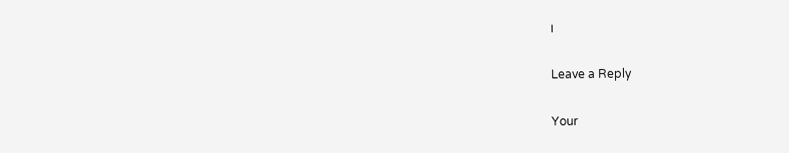।

Leave a Reply

Your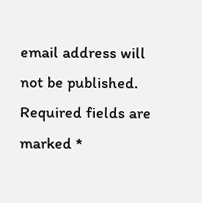email address will not be published. Required fields are marked *